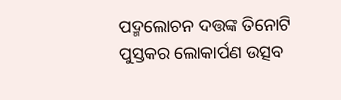ପଦ୍ମଲୋଚନ ଦତ୍ତଙ୍କ ତିନୋଟି ପୁସ୍ତକର ଲୋକାର୍ପଣ ଉତ୍ସବ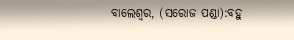ବାଲେଶ୍ୱର, (ସରୋଜ ପଣ୍ଡା):ବହୁ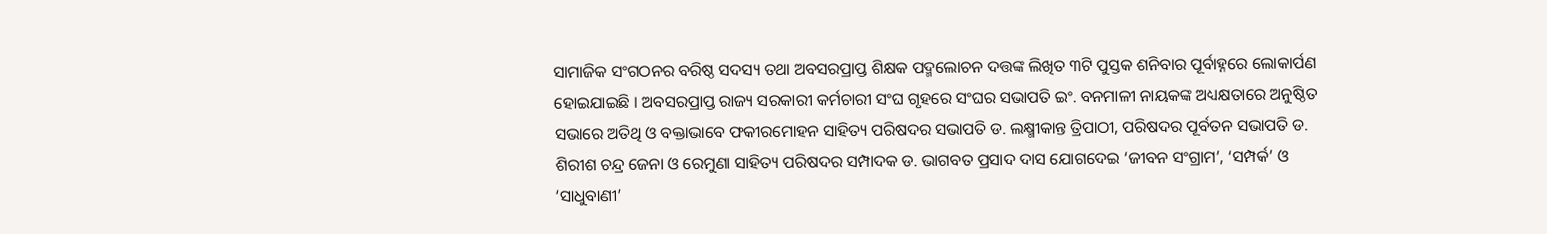ସାମାଜିକ ସଂଗଠନର ବରିଷ୍ଠ ସଦସ୍ୟ ତଥା ଅବସରପ୍ରାପ୍ତ ଶିକ୍ଷକ ପଦ୍ମଲୋଚନ ଦତ୍ତଙ୍କ ଲିଖିତ ୩ଟି ପୁସ୍ତକ ଶନିବାର ପୂର୍ବାହ୍ନରେ ଲୋକାର୍ପଣ ହୋଇଯାଇଛି । ଅବସରପ୍ରାପ୍ତ ରାଜ୍ୟ ସରକାରୀ କର୍ମଚାରୀ ସଂଘ ଗୃହରେ ସଂଘର ସଭାପତି ଇଂ. ବନମାଳୀ ନାୟକଙ୍କ ଅଧ୍ୟକ୍ଷତାରେ ଅନୁଷ୍ଠିତ ସଭାରେ ଅତିଥି ଓ ବକ୍ତାଭାବେ ଫକୀରମୋହନ ସାହିତ୍ୟ ପରିଷଦର ସଭାପତି ଡ. ଲକ୍ଷ୍ମୀକାନ୍ତ ତ୍ରିପାଠୀ, ପରିଷଦର ପୂର୍ବତନ ସଭାପତି ଡ. ଶିରୀଶ ଚନ୍ଦ୍ର ଜେନା ଓ ରେମୁଣା ସାହିତ୍ୟ ପରିଷଦର ସମ୍ପାଦକ ଡ. ଭାଗବତ ପ୍ରସାଦ ଦାସ ଯୋଗଦେଇ ‘ଜୀବନ ସଂଗ୍ରାମ’, ‘ସମ୍ପର୍କ’ ଓ ‘ସାଧୁବାଣୀ’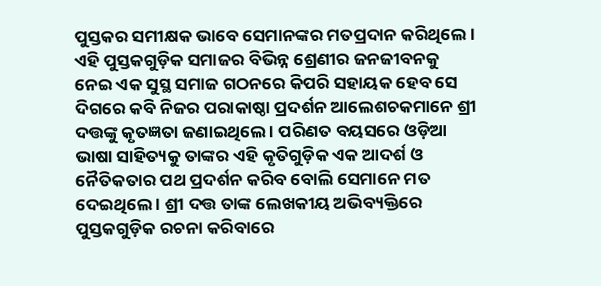ପୁସ୍ତକର ସମୀକ୍ଷକ ଭାବେ ସେମାନଙ୍କର ମତପ୍ରଦାନ କରିଥିଲେ । ଏହି ପୁସ୍ତକଗୁଡ଼ିକ ସମାଜର ବିଭିନ୍ନ ଶ୍ରେଣୀର ଜନଜୀବନକୁ ନେଇ ଏକ ସୁସ୍ଥ ସମାଜ ଗଠନରେ କିପରି ସହାୟକ ହେବ ସେ ଦିଗରେ କବି ନିଜର ପରାକାଷ୍ଠା ପ୍ରଦର୍ଶନ ଆଲେଶଚକମାନେ ଶ୍ରୀ ଦତ୍ତଙ୍କୁ କୃତଜ୍ଞତା ଜଣାଇଥିଲେ । ପରିଣତ ବୟସରେ ଓଡ଼ିଆ ଭାଷା ସାହିତ୍ୟକୁ ତାଙ୍କର ଏହି କୃତିଗୁଡ଼ିକ ଏକ ଆଦର୍ଶ ଓ ନୈତିକତାର ପଥ ପ୍ରଦର୍ଶନ କରିବ ବୋଲି ସେମାନେ ମତ ଦେଇଥିଲେ । ଶ୍ରୀ ଦତ୍ତ ତାଙ୍କ ଲେଖକୀୟ ଅଭିବ୍ୟକ୍ତିରେ ପୁସ୍ତକଗୁଡ଼ିକ ରଚନା କରିବାରେ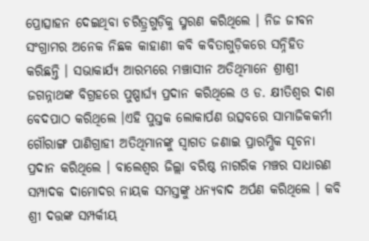ପ୍ରୋତ୍ସାହନ ଦେଇଥିବା ଚରିତ୍ର୍ରଗୁଡ଼ିକୁ ସ୍ମରଣ କରିଥିଲେ । ନିଜ ଜୀବନ ସଂଗ୍ରାମର ଅନେକ ନିଛକ କାହାଣୀ କବି କବିତାଗୁଡ଼ିକରେ ସନ୍ନିହିତ କରିଛନ୍ତି । ସଭାକାର୍ଯ୍ୟ ଆରମ୍ଭରେ ମଞ୍ଚାସୀନ ଅତିଥିମାନେ ଶ୍ରୀଶ୍ରୀ ଜଗନ୍ନାଥଙ୍କ ବିଗ୍ରହରେ ପୁଷ୍ପାର୍ଘ୍ୟ ପ୍ରଦାନ କରିଥିଲେ ଓ ଡ. କ୍ଷୀତିଶ୍ୱର ଦାଶ ବେଦପାଠ କରିଥିଲେ ।ଏହି ପୁସ୍ତକ ଲୋକାର୍ପଣ ଉତ୍ସବରେ ସାମାଜିକକର୍ମୀ ଗୌରାଙ୍ଗ ପାଣିଗ୍ରାହୀ ଅତିଥିମାନଙ୍କୁ ସ୍ୱାଗତ ଜଣାଇ ପ୍ରାରମ୍ଭିକ ସୂଚନା ପ୍ରଦାନ କରିଥିଲେ । ବାଲେଶ୍ୱର ଜିଲ୍ଲା ବରିଷ୍ଠ ନାଗରିକ ମଞ୍ଚର ସାଧାରଣ ସମ୍ପାଦକ ଦାମୋଦର ନାୟକ ସମସ୍ତଙ୍କୁ ଧନ୍ୟବାଦ ଅର୍ପଣ କରିଥିଲେ । କବି ଶ୍ରୀ ଦତ୍ତଙ୍କ ସମ୍ପର୍କୀୟ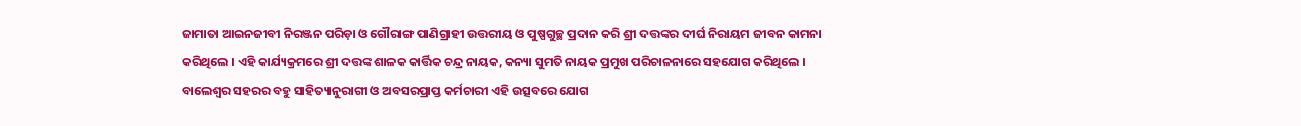ଜାମାତା ଆଇନଜୀବୀ ନିରଞ୍ଜନ ପରିଡ଼ା ଓ ଗୌରାଙ୍ଗ ପାଣିଗ୍ରାହୀ ଉତ୍ତରୀୟ ଓ ପୁଷ୍ପଗୁଚ୍ଛ ପ୍ରଦାନ କରି ଶ୍ରୀ ଦତ୍ତଙ୍କର ଦୀର୍ଘ ନିରାୟମ ଜୀବନ କାମନା କରିଥିଲେ । ଏହି କାର୍ଯ୍ୟକ୍ରମରେ ଶ୍ରୀ ଦତ୍ତଙ୍କ ଶାଳକ କାର୍ତ୍ତିକ ଚନ୍ଦ୍ର ନାୟକ, କନ୍ୟା ସୁମତି ନାୟକ ପ୍ରମୁଖ ପରିଚାଳନାରେ ସହଯୋଗ କରିଥିଲେ । ବାଲେଶ୍ୱର ସହରର ବହୁ ସାହିତ୍ୟାନୁରାଗୀ ଓ ଅବସରପ୍ରାପ୍ତ କର୍ମଚାରୀ ଏହି ଉତ୍ସବରେ ଯୋଗ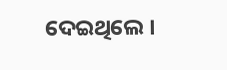ଦେଇଥିଲେ ।